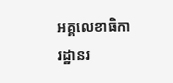អគ្គលេខាធិការដ្ឋានរ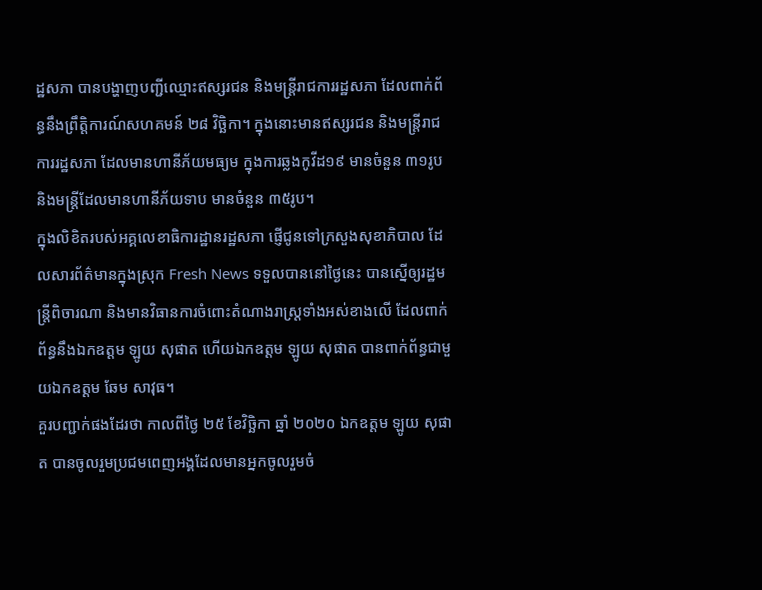ដ្ឋសភា បានបង្ហាញបញ្ជីឈ្មោះឥស្សរជន និងមន្ត្រីរាជការរដ្ឋសភា ដែលពាក់ព័ន្ធនឹងព្រឹត្តិការណ៍សហគមន៍ ២៨ វិច្ឆិកា។ ក្នុងនោះមានឥស្សរជន និងមន្ត្រីរាជការរដ្ឋសភា ដែលមានហានីភ័យមធ្យម ក្នុងការឆ្លងកូវីដ១៩ មានចំនួន ៣១រូប និងមន្ត្រីដែលមានហានីភ័យទាប មានចំនួន ៣៥រូប។
ក្នុងលិខិតរបស់អគ្គលេខាធិការដ្ឋានរដ្ឋសភា ផ្ញើជូនទៅក្រសួងសុខាភិបាល ដែលសារព័ត៌មានក្នុងស្រុក Fresh News ទទួលបាននៅថ្ងៃនេះ បានស្នើឲ្យរដ្ឋមន្ត្រីពិចារណា និងមានវិធានការចំពោះតំណាងរាស្ត្រទាំងអស់ខាងលើ ដែលពាក់ព័ន្ធនឹងឯកឧត្តម ឡូយ សុផាត ហើយឯកឧត្តម ឡូយ សុផាត បានពាក់ព័ន្ធជាមួយឯកឧត្តម ឆែម សាវុធ។
គួរបញ្ជាក់ផងដែរថា កាលពីថ្ងៃ ២៥ ខែវិច្ឆិកា ឆ្នាំ ២០២០ ឯកឧត្តម ឡូយ សុផាត បានចូលរួមប្រជមពេញអង្គដែលមានអ្នកចូលរួមចំ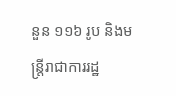នួន ១១៦ រូប និងមន្ត្រីរាជាការរដ្ឋ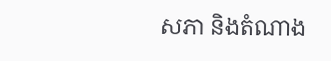សភា និងតំណាង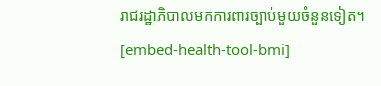រាជរដ្ឋាភិបាលមកការពារច្បាប់មួយចំនួនទៀត។
[embed-health-tool-bmi]